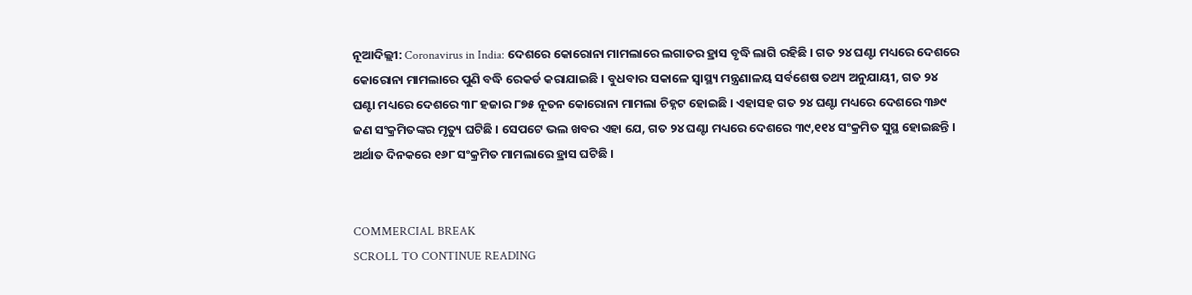ନୂଆଦିଲ୍ଲୀ: Coronavirus in India: ଦେଶରେ କୋରୋନା ମାମଲାରେ ଲଗାତର ହ୍ରାସ ବୃଦ୍ଧି ଲାଗି ରହିଛି । ଗତ ୨୪ ଘଣ୍ଟା ମଧ୍ୟରେ ଦେଶରେ କୋରୋନା ମାମଲାରେ ପୁଣି ବଦ୍ଧି ରେକର୍ଡ କରାଯାଇଛି । ବୁଧବାର ସକାଳେ ସ୍ୱାସ୍ଥ୍ୟ ମନ୍ତ୍ରଣାଳୟ ସର୍ବଶେଷ ତଥ୍ୟ ଅନୁଯାୟୀ, ଗତ ୨୪ ଘଣ୍ଟା ମଧ୍ୟରେ ଦେଶରେ ୩୮ ହଜାର ୮୭୫ ନୂତନ କୋରୋନା ମାମଲା ଚିହ୍ନଟ ହୋଇଛି । ଏହାସହ ଗତ ୨୪ ଘଣ୍ଟା ମଧ୍ୟରେ ଦେଶରେ ୩୬୯ ଜଣ ସଂକ୍ରମିତଙ୍କର ମୃତ୍ୟୁ ଘଟିଛି । ସେପଟେ ଭଲ ଖବର ଏହା ଯେ, ଗତ ୨୪ ଘଣ୍ଟା ମଧ୍ୟରେ ଦେଶରେ ୩୯,୧୧୪ ସଂକ୍ରମିତ ସୁସ୍ଥ ହୋଇଛନ୍ତି । ଅର୍ଥାତ ଦିନକରେ ୧୬୮ ସଂକ୍ରମିତ ମାମଲାରେ ହ୍ରାସ ଘଟିଛି ।


COMMERCIAL BREAK
SCROLL TO CONTINUE READING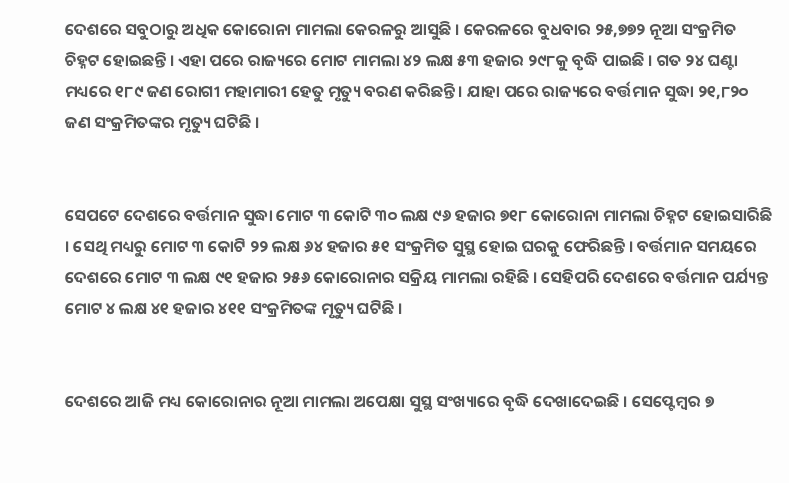ଦେଶରେ ସବୁଠାରୁ ଅଧିକ କୋରୋନା ମାମଲା କେରଳରୁ ଆସୁଛି । କେରଳରେ ବୁଧବାର ୨୫,୭୭୨ ନୂଆ ସଂକ୍ରମିତ ଚିହ୍ନଟ ହୋଇଛନ୍ତି । ଏହା ପରେ ରାଜ୍ୟରେ ମୋଟ ମାମଲା ୪୨ ଲକ୍ଷ ୫୩ ହଜାର ୨୯୮କୁ ବୃଦ୍ଧି ପାଇଛି । ଗତ ୨୪ ଘଣ୍ଟା ମଧ୍ୟରେ ୧୮୯ ଜଣ ରୋଗୀ ମହାମାରୀ ହେତୁ ମୃତ୍ୟୁ ବରଣ କରିଛନ୍ତି । ଯାହା ପରେ ରାଜ୍ୟରେ ବର୍ତ୍ତମାନ ସୁଦ୍ଧା ୨୧,୮୨୦ ଜଣ ସଂକ୍ରମିତଙ୍କର ମୃତ୍ୟୁ ଘଟିଛି ।


ସେପଟେ ଦେଶରେ ବର୍ତ୍ତମାନ ସୁଦ୍ଧା ମୋଟ ୩ କୋଟି ୩୦ ଲକ୍ଷ ୯୬ ହଜାର ୭୧୮ କୋରୋନା ମାମଲା ଚିହ୍ନଟ ହୋଇସାରିଛି । ସେଥି ମଧ୍ୟରୁ ମୋଟ ୩ କୋଟି ୨୨ ଲକ୍ଷ ୬୪ ହଜାର ୫୧ ସଂକ୍ରମିତ ସୁସ୍ଥ ହୋଇ ଘରକୁ ଫେରିଛନ୍ତି । ବର୍ତ୍ତମାନ ସମୟରେ ଦେଶରେ ମୋଟ ୩ ଲକ୍ଷ ୯୧ ହଜାର ୨୫୬ କୋରୋନାର ସକ୍ରିୟ ମାମଲା ରହିଛି । ସେହିପରି ଦେଶରେ ବର୍ତ୍ତମାନ ପର୍ଯ୍ୟନ୍ତ ମୋଟ ୪ ଲକ୍ଷ ୪୧ ହଜାର ୪୧୧ ସଂକ୍ରମିତଙ୍କ ମୃତ୍ୟୁ ଘଟିଛି ।


ଦେଶରେ ଆଜି ମଧ୍ୟ କୋରୋନାର ନୂଆ ମାମଲା ଅପେକ୍ଷା ସୁସ୍ଥ ସଂଖ୍ୟାରେ ବୃଦ୍ଧି ଦେଖାଦେଇଛି । ସେପ୍ଟେମ୍ୱର ୭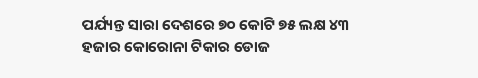ପର୍ଯ୍ୟନ୍ତ ସାରା ଦେଶରେ ୭୦ କୋଟି ୭୫ ଲକ୍ଷ ୪୩ ହଜାର କୋରୋନା ଟିକାର ଡୋଜ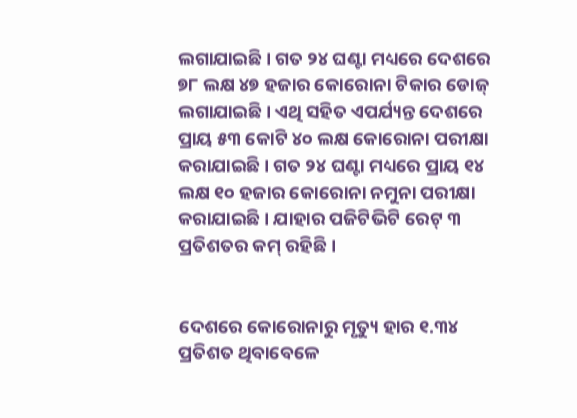ଲଗାଯାଇଛି । ଗତ ୨୪ ଘଣ୍ଟା ମଧ୍ୟରେ ଦେଶରେ ୭୮ ଲକ୍ଷ ୪୭ ହଜାର କୋରୋନା ଟିକାର ଡୋଜ୍ ଲଗାଯାଇଛି । ଏଥି ସହିତ ଏପର୍ଯ୍ୟନ୍ତ ଦେଶରେ ପ୍ରାୟ ୫୩ କୋଟି ୪୦ ଲକ୍ଷ କୋରୋନା ପରୀକ୍ଷା କରାଯାଇଛି । ଗତ ୨୪ ଘଣ୍ଟା ମଧ୍ୟରେ ପ୍ରାୟ ୧୪ ଲକ୍ଷ ୧୦ ହଜାର କୋରୋନା ନମୁନା ପରୀକ୍ଷା କରାଯାଇଛି । ଯାହାର ପଜିଟିଭିଟି ରେଟ୍ ୩ ପ୍ରତିଶତର କମ୍ ରହିଛି ।


ଦେଶରେ କୋରୋନାରୁ ମୃତ୍ୟୁ ହାର ୧.୩୪ ପ୍ରତିଶତ ଥିବାବେଳେ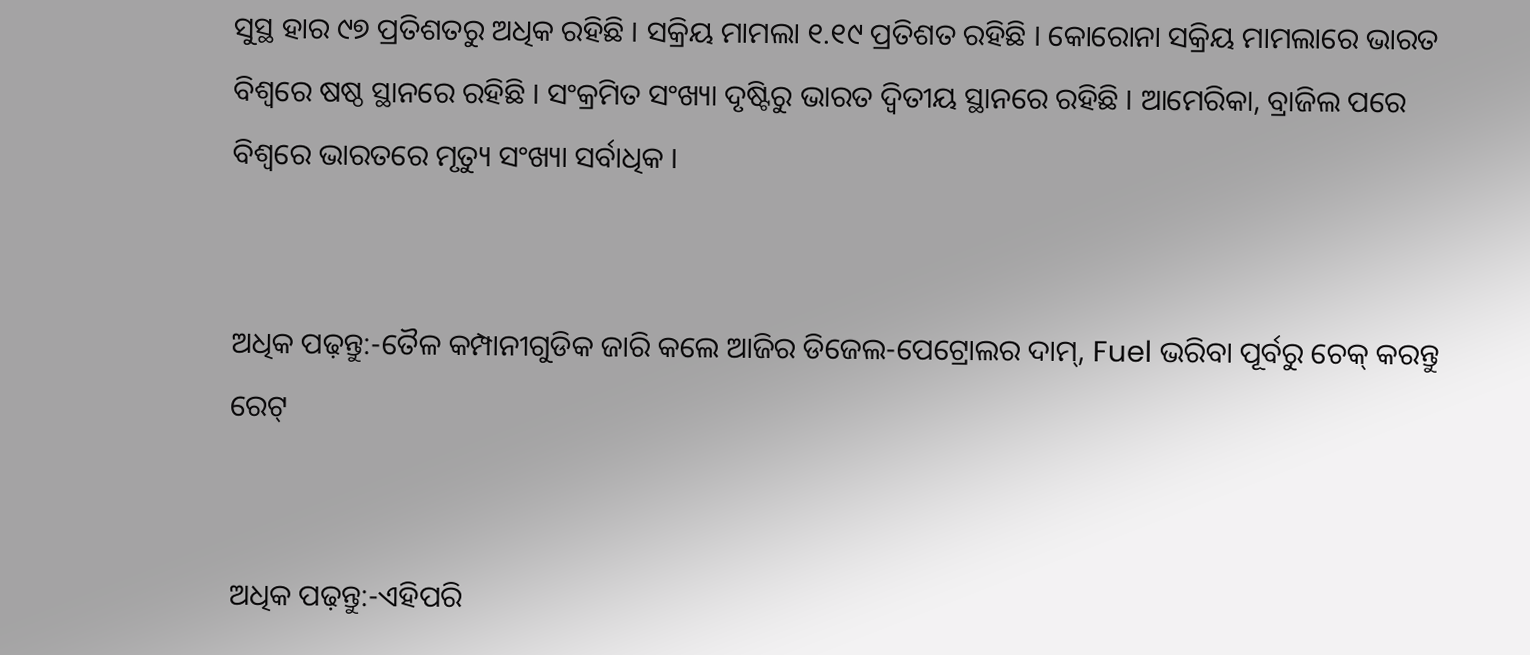ସୁସ୍ଥ ହାର ୯୭ ପ୍ରତିଶତରୁ ଅଧିକ ରହିଛି । ସକ୍ରିୟ ମାମଲା ୧.୧୯ ପ୍ରତିଶତ ରହିଛି । କୋରୋନା ସକ୍ରିୟ ମାମଲାରେ ଭାରତ ବିଶ୍ୱରେ ଷଷ୍ଠ ସ୍ଥାନରେ ରହିଛି । ସଂକ୍ରମିତ ସଂଖ୍ୟା ଦୃଷ୍ଟିରୁ ଭାରତ ଦ୍ୱିତୀୟ ସ୍ଥାନରେ ରହିଛି । ଆମେରିକା, ବ୍ରାଜିଲ ପରେ ବିଶ୍ୱରେ ଭାରତରେ ମୃତ୍ୟୁ ସଂଖ୍ୟା ସର୍ବାଧିକ ।


ଅଧିକ ପଢ଼ନ୍ତୁ:-ତୈଳ କମ୍ପାନୀଗୁଡିକ ଜାରି କଲେ ଆଜିର ଡିଜେଲ-ପେଟ୍ରୋଲର ଦାମ୍, Fuel ଭରିବା ପୂର୍ବରୁ ଚେକ୍ କରନ୍ତୁ ରେଟ୍


ଅଧିକ ପଢ଼ନ୍ତୁ:-ଏହିପରି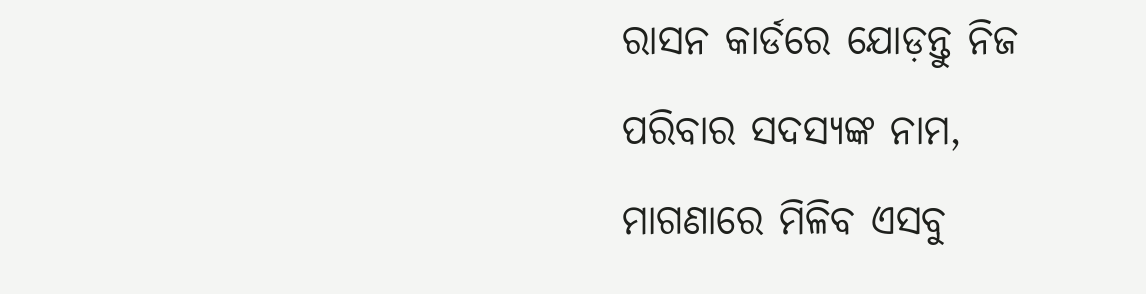ରାସନ କାର୍ଡରେ ଯୋଡ଼ନ୍ତୁ ନିଜ ପରିବାର ସଦସ୍ୟଙ୍କ ନାମ, ମାଗଣାରେ ମିଳିବ ଏସବୁ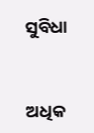ସୁବିଧା


ଅଧିକ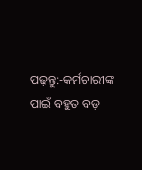ପଢ଼ନ୍ତୁ:-କର୍ମଚାରୀଙ୍କ ପାଇଁ ବହୁତ ବଡ଼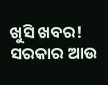ଖୁସି ଖବର! ସରକାର ଆଉ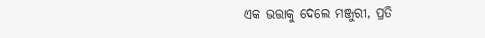ଏକ ଭତ୍ତାକୁ ଦେଲେ ମଞ୍ଜୁରୀ, ପ୍ରତି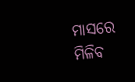ମାସରେ ମିଳିବ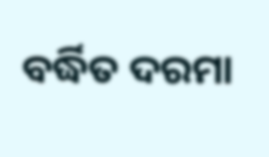ବର୍ଦ୍ଧିତ ଦରମା